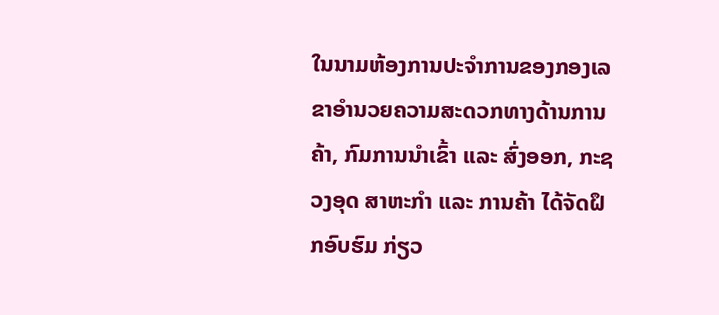ໃນນາມຫ້ອງການປະຈຳການຂອງກອງເລຂາອຳນວຍຄວາມສະດວກທາງດ້ານການຄ້າ, ກົມການນຳເຂົ້າ ແລະ ສົ່ງອອກ, ກະຊວງອຸດ ສາຫະກໍາ ແລະ ການຄ້າ ໄດ້ຈັດຝຶກອົບຮົມ ກ່ຽວ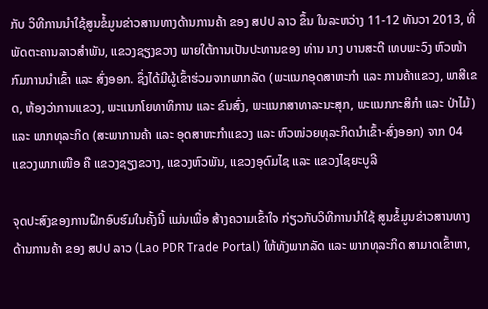ກັບ ວິທີການນໍາໃຊ້ສູນຂໍ້ມູນຂ່າວສານທາງດ້ານການຄ້າ ຂອງ ສປປ ລາວ ຂຶ້ນ ໃນລະຫວ່າງ 11-12 ທັນວາ 2013, ທີ່ພັດຕະຄານລາວສຳພັນ, ແຂວງຊຽງຂວາງ ພາຍໃຕ້ການເປັນປະທານຂອງ ທ່ານ ນາງ ບານສະຕີ ເທບພະວົງ ຫົວໜ້າກົມການນຳເຂົ້າ ແລະ ສົ່ງອອກ. ຊຶ່ງໄດ້ມີຜູ້ເຂົ້າຮ່ວມຈາກພາກລັດ (ພະແນກອຸດສາຫະກຳ ແລະ ການຄ້າແຂວງ, ພາສີເຂດ, ຫ້ອງວ່າການແຂວງ, ພະແນກໂຍທາທິການ ແລະ ຂົນສົ່ງ, ພະແນກສາທາລະນະສຸກ, ພະແນກກະສິກຳ ແລະ ປ່າໄມ້) ແລະ ພາກທຸລະກິດ (ສະພາການຄ້າ ແລະ ອຸດສາຫະກຳແຂວງ ແລະ ຫົວໜ່ວຍທຸລະກິດນຳເຂົ້າ-ສົ່ງອອກ) ຈາກ 04 ແຂວງພາກເໜືອ ຄື ແຂວງຊຽງຂວາງ, ແຂວງຫົວພັນ, ແຂວງອຸດົມໄຊ ແລະ ແຂວງໄຊຍະບູລີ

ຈຸດປະສົງຂອງການຝຶກອົບຮົມໃນຄັ້ງນີ້ ແມ່ນເພື່ອ ສ້າງຄວາມເຂົ້າໃຈ ກ່ຽວກັບວິທີການນຳໃຊ້ ສູນຂໍ້ມູນຂ່າວສານທາງດ້ານການຄ້າ ຂອງ ສປປ ລາວ (Lao PDR Trade Portal) ໃຫ້ທັງພາກລັດ ແລະ ພາກທຸລະກິດ ສາມາດເຂົ້າຫາ,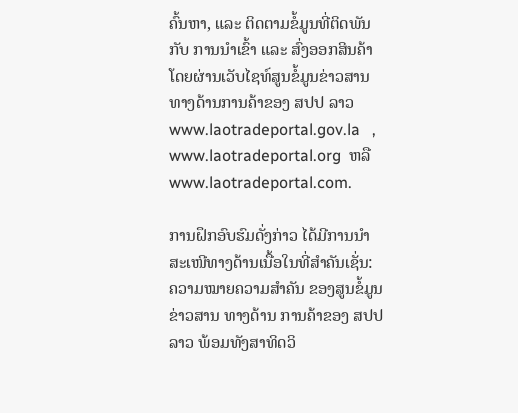ຄົ້ນຫາ, ແລະ ຕິດຕາມຂໍ້ມູນທີ່ຕິດພັນກັບ ການນຳເຂົ້າ ແລະ ສົ່ງອອກສິນຄ້າ ໂດຍຜ່ານເວັບໄຊທ໌ສູນຂໍ້ມູນຂ່າວສານທາງດ້ານການຄ້າຂອງ ສປປ ລາວ www.laotradeportal.gov.la   , www.laotradeportal.org  ຫລື www.laotradeportal.com.

ການຝຶກອົບຮົມດັ່ງກ່າວ ໄດ້ມີການນໍາສະເໜີທາງດ້ານເນື້ອໃນທີ່ສໍາຄັນເຊັ່ນ: ຄວາມໝາຍຄວາມສໍາຄັນ ຂອງສູນຂໍ້ມູນ ຂ່າວສານ ທາງດ້ານ ການຄ້າຂອງ ສປປ ລາວ ພ້ອມທັງສາທິດວິ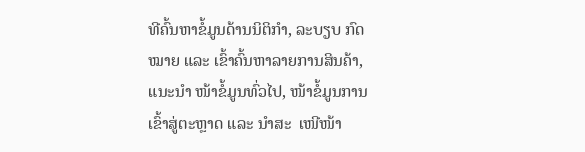ທີຄົ້ນຫາຂໍ້ມູນດ້ານນິຕິກໍາ, ລະບຽບ ກົດໝາຍ ແລະ ເຂົ້າຄົ້ນຫາລາຍການສິນຄ້າ, ແນະນໍາ ໜ້າຂໍ້ມູນທົ່ວໄປ, ໜ້າຂໍ້ມູນການເຂົ້າສູ່ຕະຫຼາດ ແລະ ນໍາສະ  ເໜີໜ້າ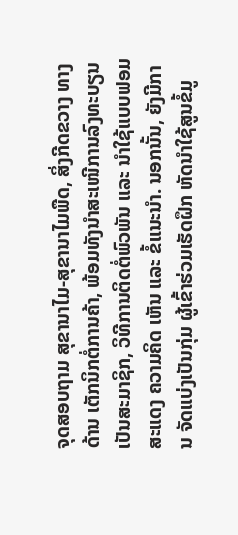ຈຸດສອບຖາມ ສຸຂານາໄມ-ສຸຂານາໄມພືດ, ສິ່ງກີດຂວາງ ທາງດ້ານ ເຕັກນິກຕໍ່ການຄ້າ, ພ້ອມທັງນໍາສະເໜີການລົງທະບຽນເປັນສະມາຊິກ, ວິທີການຕິດຕໍ່ພົວພັນ ແລະ ນໍາໃຊ້ແບບຟອມ ສະແດງ ຄວາມຄິດ ເຫັນ ແລະ ຂໍ້ແນະນໍາ. ນອກນັ້ນ, ຍັງມີການ ຈັດແບ່ງເປັນກຸ່ມ ຜູ້ເຂົ້າຮ່ວມເຮັດຝຶກ ຫັດນໍາໃຊ້ສູນຂໍ້ມູ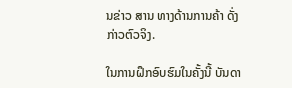ນຂ່າວ ສານ ທາງດ້ານການຄ້າ ດັ່ງກ່າວຕົວຈິງ.

ໃນການຝຶກອົບຮົມໃນຄັ້ງນີ້ ບັນດາ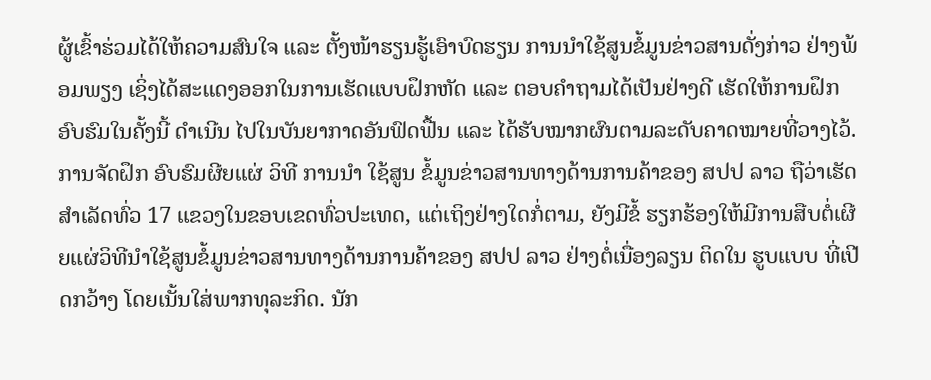ຜູ້ເຂົ້າຮ່ວມໄດ້ໃຫ້ຄວາມສົນໃຈ ແລະ ຕັ້ງໜ້າຮຽນຮູ້ເອົາບົດຮຽນ ການນໍາໃຊ້ສູນຂໍ້ມູນຂ່າວສານດັ່ງກ່າວ ຢ່າງພ້ອມພຽງ ເຊິ່ງໄດ້ສະແດງອອກໃນການເຮັດແບບຝຶກຫັດ ແລະ ຕອບຄໍາຖາມໄດ້ເປັນຢ່າງດີ ເຮັດໃຫ້ການຝຶກອົບຮົມໃນຄັ້ງນີ້ ດຳເນີນ ໄປໃນບັນຍາກາດອັນຟົດຟື້ນ ແລະ ໄດ້ຮັບໝາກຜົນຕາມລະດັບຄາດໝາຍທີ່ວາງໄວ້. ການຈັດຝຶກ ອົບຮົມຜີຍແຜ່ ວິທີ ການນຳ ໃຊ້ສູນ ຂໍ້ມູນຂ່າວສານທາງດ້ານການຄ້າຂອງ ສປປ ລາວ ຖືວ່າເຮັດສຳເລັດທົ່ວ 17 ແຂວງໃນຂອບເຂດທົ່ວປະເທດ, ແຕ່ເຖິງຢ່າງໃດກໍ່ຕາມ, ຍັງມີຂໍ້ ຮຽກຮ້ອງໃຫ້ມີການສືບຕໍ່ເຜີຍແຜ່ວິທີນໍາໃຊ້ສູນຂໍ້ມູນຂ່າວສານທາງດ້ານການຄ້າຂອງ ສປປ ລາວ ຢ່າງຕໍ່ເນື່ອງລຽນ ຕິດໃນ ຮູບແບບ ທີ່ເປີດກວ້າງ ໂດຍເນັ້ນໃສ່ພາກທຸລະກິດ. ນັກ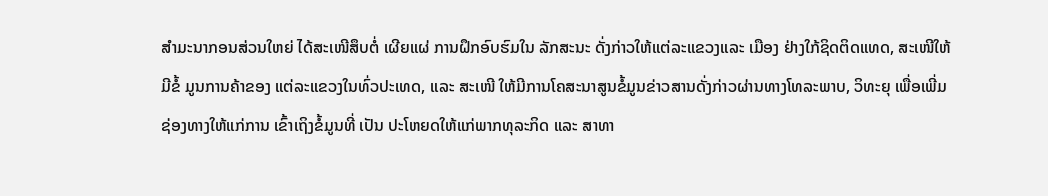ສຳມະນາກອນສ່ວນໃຫຍ່ ໄດ້ສະເໜີສຶບຕໍ່ ເຜີຍແຜ່ ການຝຶກອົບຮົມໃນ ລັກສະນະ ດັ່ງກ່າວໃຫ້ແຕ່ລະແຂວງແລະ ເມືອງ ຢ່າງໃກ້ຊິດຕິດແທດ, ສະເໜີໃຫ້ມີຂໍ້ ມູນການຄ້າຂອງ ແຕ່ລະແຂວງໃນທົ່ວປະເທດ, ແລະ ສະເໜີ ໃຫ້ມີການໂຄສະນາສູນຂໍ້ມູນຂ່າວສານດັ່ງກ່າວຜ່ານທາງໂທລະພາບ, ວິທະຍຸ ເພື່ອເພີ່ມ ຊ່ອງທາງໃຫ້ແກ່ການ ເຂົ້າເຖິງຂໍ້ມູນທີ່ ເປັນ ປະໂຫຍດໃຫ້ແກ່ພາກທຸລະກິດ ແລະ ສາທາ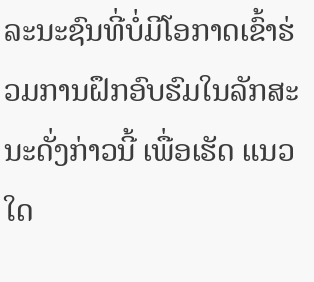ລະນະຊົນທີ່ບໍ່ມີໂອກາດເຂົ້າຮ່ວມການຝຶກອົບຮົມໃນລັກສະນະດັ່ງກ່າວນີ້ ເພື່ອເຮັດ ແນວໃດ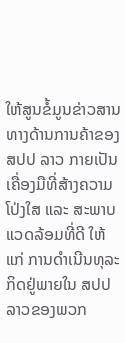ໃຫ້ສູນຂໍ້ມູນຂ່າວສານທາງດ້ານການຄ້າຂອງ ສປປ ລາວ ກາຍເປັນເຄື່ອງມືທີ່ສ້າງຄວາມໂປ່ງໃສ ແລະ ສະພາບ ແວດລ້ອມທີ່ດີ ໃຫ້ແກ່ ການດຳເນີນທຸລະກິດຢູ່ພາຍໃນ ສປປ ລາວຂອງພວກ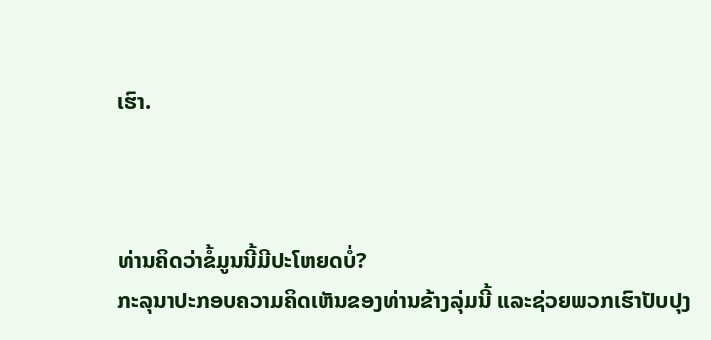ເຮົາ.



ທ່ານຄິດວ່າຂໍ້ມູນນີ້ມີປະໂຫຍດບໍ່?
ກະລຸນາປະກອບຄວາມຄິດເຫັນຂອງທ່ານຂ້າງລຸ່ມນີ້ ແລະຊ່ວຍພວກເຮົາປັບປຸງ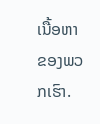ເນື້ອຫາຂອງພວກເຮົາ.